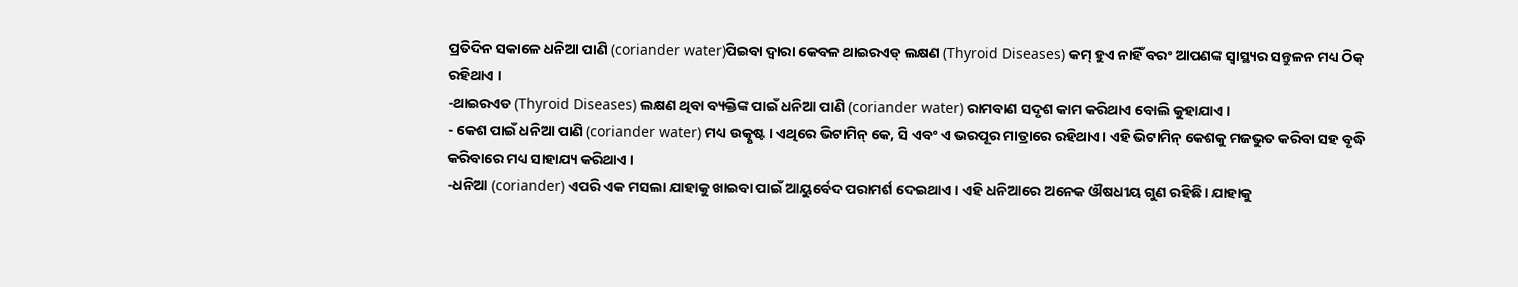ପ୍ରତିଦିନ ସକାଳେ ଧନିଆ ପାଣି (coriander water)ପିଇବା ଦ୍ୱାରା କେବଳ ଥାଇରଏଡ୍ ଲକ୍ଷଣ (Thyroid Diseases) କମ୍ ହୁଏ ନାହିଁ ବରଂ ଆପଣଙ୍କ ସ୍ୱାସ୍ଥ୍ୟର ସନ୍ତୁଳନ ମଧ୍ୟ ଠିକ୍ ରହିଥାଏ ।
-ଥାଇରଏଡ (Thyroid Diseases) ଲକ୍ଷଣ ଥିବା ବ୍ୟକ୍ତିଙ୍କ ପାଇଁ ଧନିଆ ପାଣି (coriander water) ରାମବାଣ ସଦୃଶ କାମ କରିଥାଏ ବୋଲି କୁହାଯାଏ ।
- କେଶ ପାଇଁ ଧନିଆ ପାଣି (coriander water) ମଧ୍ୟ ଉତ୍କୃଷ୍ଟ । ଏଥିରେ ଭିଟାମିନ୍ କେ, ସି ଏବଂ ଏ ଭରପୂର ମାତ୍ରାରେ ରହିଥାଏ। ଏହି ଭିଟାମିନ୍ କେଶକୁ ମଜଭୁତ କରିବା ସହ ବୃଦ୍ଧି କରିବାରେ ମଧ୍ୟ ସାହାଯ୍ୟ କରିଥାଏ ।
-ଧନିଆ (coriander) ଏପରି ଏକ ମସଲା ଯାହାକୁ ଖାଇବା ପାଇଁ ଆୟୁର୍ବେଦ ପରାମର୍ଶ ଦେଇଥାଏ । ଏହି ଧନିଆରେ ଅନେକ ଔଷଧୀୟ ଗୁଣ ରହିଛି। ଯାହାକୁ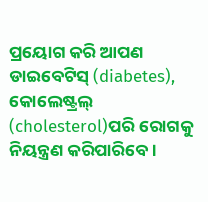ପ୍ରୟୋଗ କରି ଆପଣ ଡାଇବେଟିସ୍ (diabetes), କୋଲେଷ୍ଟ୍ରଲ୍ (cholesterol)ପରି ରୋଗକୁ ନିୟନ୍ତ୍ରଣ କରିପାରିବେ।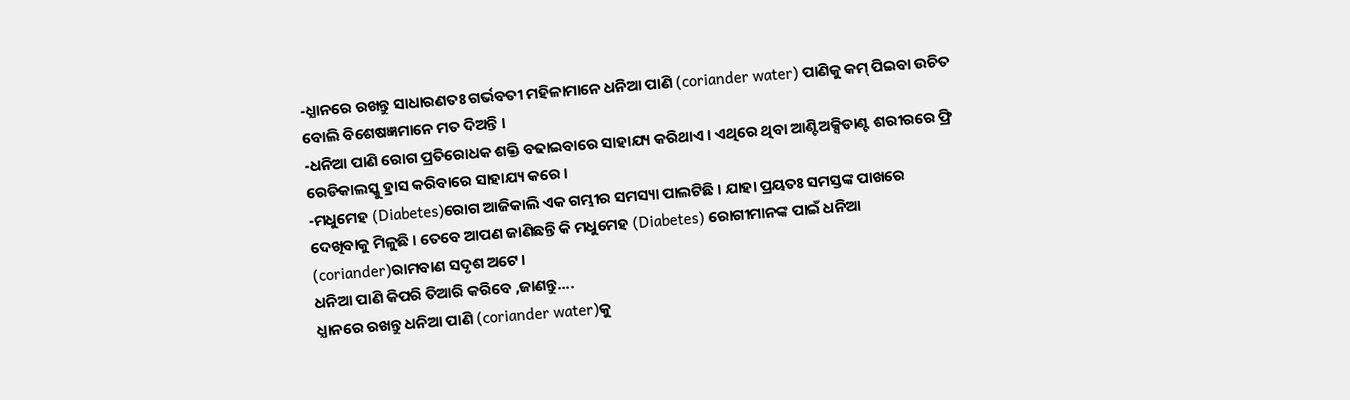-ଧ୍ଯାନରେ ରଖନ୍ତୁ ସାଧାରଣତଃ ଗର୍ଭବତୀ ମହିଳାମାନେ ଧନିଆ ପାଣି (coriander water) ପାଣିକୁ କମ୍ ପିଇବା ଉଚିତ ବୋଲି ବିଶେଷଜ୍ଞମାନେ ମତ ଦିଅନ୍ତି ।
-ଧନିଆ ପାଣି ରୋଗ ପ୍ରତିରୋଧକ ଶକ୍ତି ବଢାଇବାରେ ସାହାଯ୍ୟ କରିଥାଏ । ଏଥିରେ ଥିବା ଆଣ୍ଟିଅକ୍ସିଡାଣ୍ଟ ଶରୀରରେ ଫ୍ରି ରେଡିକାଲସ୍କୁ ହ୍ରାସ କରିବାରେ ସାହାଯ୍ୟ କରେ ।
-ମଧୁମେହ (Diabetes)ରୋଗ ଆଜିକାଲି ଏକ ଗମ୍ଭୀର ସମସ୍ୟା ପାଲଟିଛି । ଯାହା ପ୍ରୟତଃ ସମସ୍ତଙ୍କ ପାଖରେ ଦେଖିବାକୁ ମିଳୁଛି । ତେବେ ଆପଣ ଜାଣିଛନ୍ତି କି ମଧୁମେହ (Diabetes) ରୋଗୀମାନଙ୍କ ପାଇଁ ଧନିଆ (coriander)ରାମବାଣ ସଦୃଶ ଅଟେ ।
ଧନିଆ ପାଣି କିପରି ତିଆରି କରିବେ ,ଜାଣନ୍ତୁ....
ଧ୍ଯାନରେ ରଖନ୍ତୁ ଧନିଆ ପାଣି (coriander water)କୁ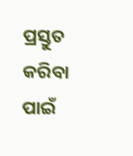ପ୍ରସ୍ତୁତ କରିବା ପାଇଁ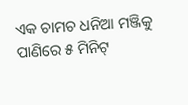ଏକ ଚାମଚ ଧନିଆ ମଞ୍ଜିକୁ ପାଣିରେ ୫ ମିନିଟ୍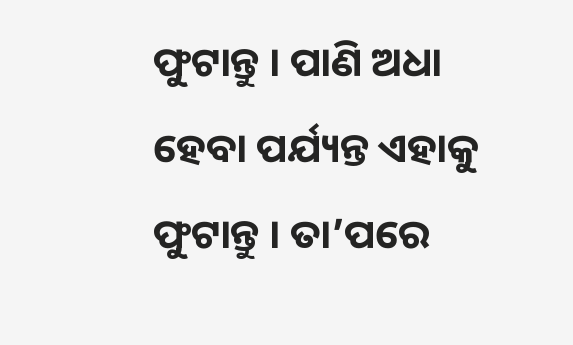ଫୁଟାନ୍ତୁ । ପାଣି ଅଧା ହେବା ପର୍ଯ୍ୟନ୍ତ ଏହାକୁ ଫୁଟାନ୍ତୁ । ତା’ପରେ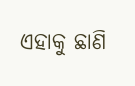ଏହାକୁ ଛାଣି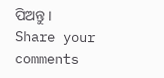ପିଅନ୍ତୁ ।
Share your comments